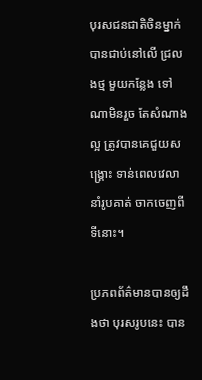បុរសជនជាតិចិនម្នាក់ បានជាប់នៅលើ ជ្រលងថ្ម មួយកន្លែង ទៅណាមិនរួច តែសំណាងល្អ ត្រូវបានគេជួយសង្គ្រោះ ទាន់ពេលវេលា នាំរូបគាត់ ចាកចេញពីទីនោះ។

ប្រភពព័ត៌មានបានឲ្យដឹងថា បុរសរូបនេះ បាន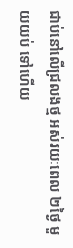ជាប់នៅលើជ្រលងថ្ម អស់រយៈពេល ២ថ្ងៃ មួយយប់ ទៅហើយ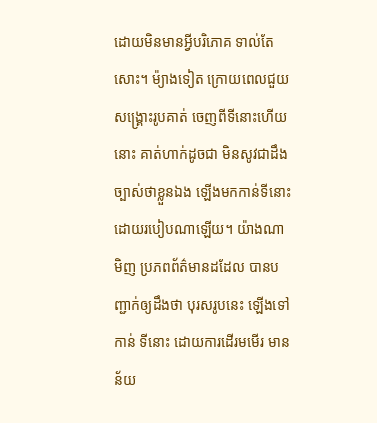ដោយមិនមានអ្វីបរិភោគ ទាល់តែសោះ។ ម៉្យាងទៀត ក្រោយពេលជួយសង្គ្រោះរូបគាត់ ចេញពីទីនោះហើយនោះ គាត់ហាក់ដូចជា មិនសូវជាដឹងច្បាស់ថាខ្លួនឯង ឡើងមកកាន់ទីនោះ ដោយរបៀបណាឡើយ។ យ៉ាងណាមិញ ប្រភពព័ត៌មានដដែល បានបញ្ជាក់ឲ្យដឹងថា បុរសរូបនេះ ឡើងទៅកាន់ ទីនោះ ដោយការដើរមមើរ មានន័យ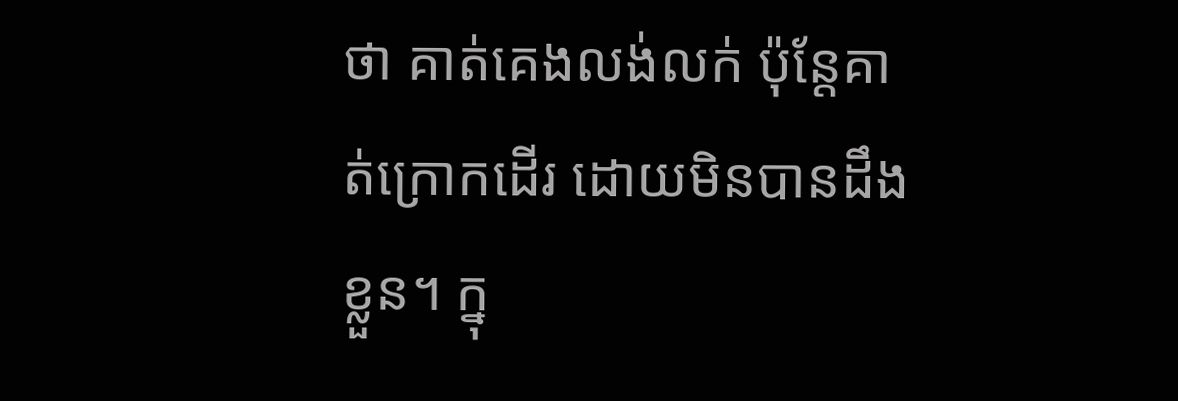ថា គាត់គេងលង់លក់ ប៉ុន្តែគាត់ក្រោកដើរ ដោយមិនបានដឹងខ្លួន។ ក្នុ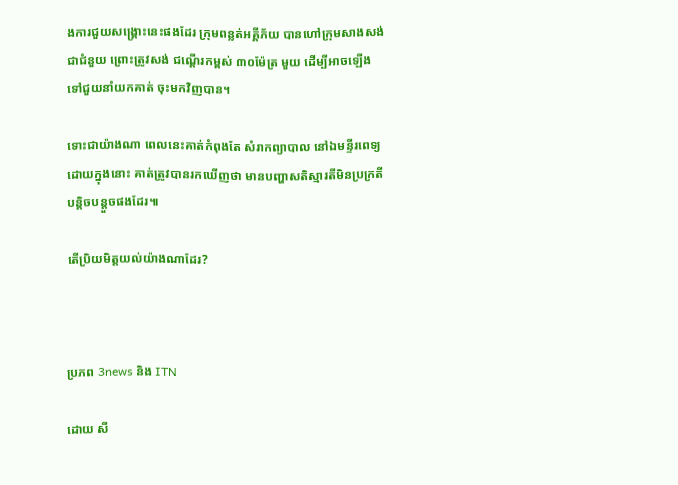ងការជួយសង្គ្រោះនេះផងដែរ ក្រុមពន្លត់អគ្គីភ័យ បានហៅក្រុមសាងសង់ ជាជំនួយ ព្រោះត្រូវសង់ ជណ្តើរកម្ពស់ ៣០ម៉ែត្រ មួយ ដើម្បីអាចឡើងទៅជួយនាំយកគាត់ ចុះមកវិញបាន។

ទោះជាយ៉ាងណា ពេលនេះគាត់កំពុងតែ សំរាកព្យាបាល នៅឯមន្ទីរពេទ្យ ដោយក្នុងនោះ គាត់ត្រូវបានរកឃើញថា មានបញ្ហាសតិស្មារតីមិនប្រក្រតី បន្តិចបន្តួចផងដែរ៕

តើប្រិយមិត្តយល់យ៉ាងណាដែរ?



ប្រភព 3news និង ITN

ដោយ សី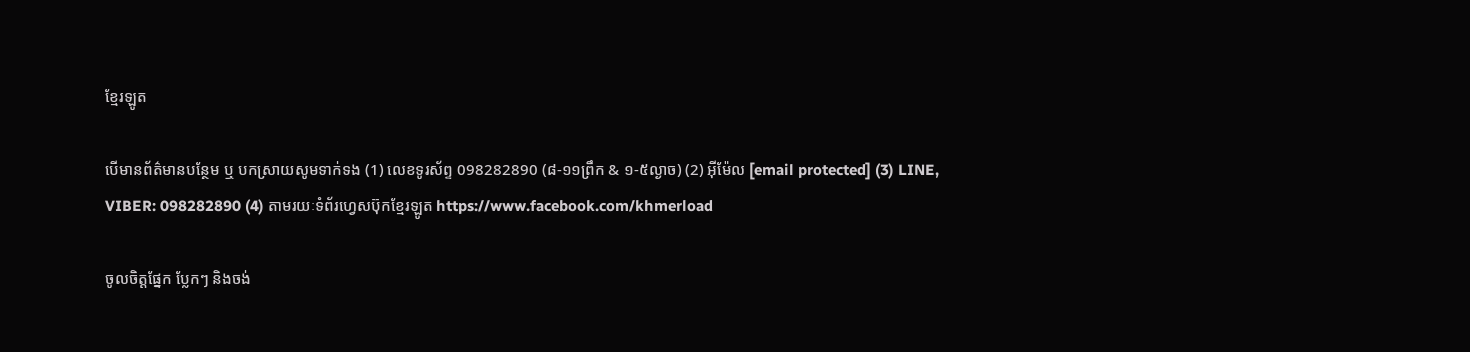ខ្មែរឡូត

បើមានព័ត៌មានបន្ថែម ឬ បកស្រាយសូមទាក់ទង (1) លេខទូរស័ព្ទ 098282890 (៨-១១ព្រឹក & ១-៥ល្ងាច) (2) អ៊ីម៉ែល [email protected] (3) LINE, VIBER: 098282890 (4) តាមរយៈទំព័រហ្វេសប៊ុកខ្មែរឡូត https://www.facebook.com/khmerload

ចូលចិត្តផ្នែក ប្លែកៗ និងចង់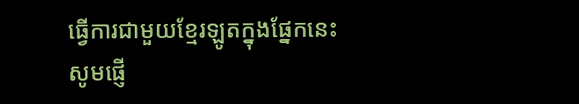ធ្វើការជាមួយខ្មែរឡូតក្នុងផ្នែកនេះ សូមផ្ញើ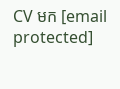CV មក [email protected]